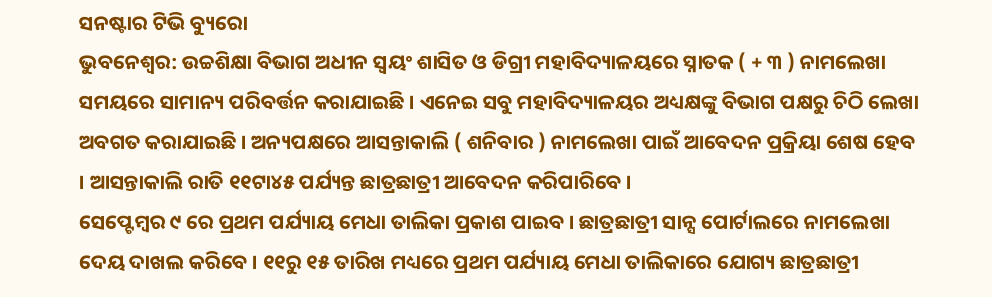ସନଷ୍ଟାର ଟିଭି ବ୍ୟୁରୋ
ଭୁବନେଶ୍ୱର: ଉଚ୍ଚଶିକ୍ଷା ବିଭାଗ ଅଧୀନ ସ୍ୱୟଂ ଶାସିତ ଓ ଡିଗ୍ରୀ ମହାବିଦ୍ୟାଳୟରେ ସ୍ନାତକ ( + ୩ ) ନାମଲେଖା ସମୟରେ ସାମାନ୍ୟ ପରିବର୍ତ୍ତନ କରାଯାଇଛି । ଏନେଇ ସବୁ ମହାବିଦ୍ୟାଳୟର ଅଧ୍ୟକ୍ଷଙ୍କୁ ବିଭାଗ ପକ୍ଷରୁ ଚିଠି ଲେଖା ଅବଗତ କରାଯାଇଛି । ଅନ୍ୟପକ୍ଷରେ ଆସନ୍ତାକାଲି ( ଶନିବାର ) ନାମଲେଖା ପାଇଁ ଆବେଦନ ପ୍ରକ୍ରିୟା ଶେଷ ହେବ । ଆସନ୍ତାକାଲି ରାତି ୧୧ଟା୪୫ ପର୍ଯ୍ୟନ୍ତ ଛାତ୍ରଛାତ୍ରୀ ଆବେଦନ କରିପାରିବେ ।
ସେପ୍ଟେମ୍ବର ୯ ରେ ପ୍ରଥମ ପର୍ଯ୍ୟାୟ ମେଧା ତାଲିକା ପ୍ରକାଶ ପାଇବ । ଛାତ୍ରଛାତ୍ରୀ ସାନ୍ସ ପୋର୍ଟାଲରେ ନାମଲେଖା ଦେୟ ଦାଖଲ କରିବେ । ୧୧ରୁ ୧୫ ତାରିଖ ମଧ୍ୟରେ ପ୍ରଥମ ପର୍ଯ୍ୟାୟ ମେଧା ତାଲିକାରେ ଯୋଗ୍ୟ ଛାତ୍ରଛାତ୍ରୀ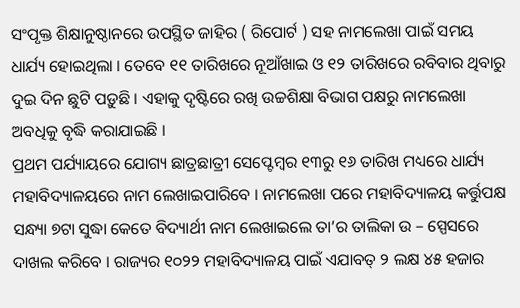ସଂପୃକ୍ତ ଶିକ୍ଷାନୁଷ୍ଠାନରେ ଉପସ୍ଥିତ ଜାହିର ( ରିପୋର୍ଟ ) ସହ ନାମଲେଖା ପାଇଁ ସମୟ ଧାର୍ଯ୍ୟ ହୋଇଥିଲା । ତେବେ ୧୧ ତାରିଖରେ ନୂଆଁଖାଇ ଓ ୧୨ ତାରିଖରେ ରବିବାର ଥିବାରୁ ଦୁଇ ଦିନ ଛୁଟି ପଡ଼ୁଛି । ଏହାକୁ ଦୃଷ୍ଟିରେ ରଖି ଉଚ୍ଚଶିକ୍ଷା ବିଭାଗ ପକ୍ଷରୁ ନାମଲେଖା ଅବଧିକୁ ବୃଦ୍ଧି କରାଯାଇଛି ।
ପ୍ରଥମ ପର୍ଯ୍ୟାୟରେ ଯୋଗ୍ୟ ଛାତ୍ରଛାତ୍ରୀ ସେପ୍ଟେମ୍ବର ୧୩ରୁ ୧୬ ତାରିଖ ମଧ୍ୟରେ ଧାର୍ଯ୍ୟ ମହାବିଦ୍ୟାଳୟରେ ନାମ ଲେଖାଇପାରିବେ । ନାମଲେଖା ପରେ ମହାବିଦ୍ୟାଳୟ କର୍ତ୍ତୁପକ୍ଷ ସନ୍ଧ୍ୟା ୭ଟା ସୁଦ୍ଧା କେତେ ବିଦ୍ୟାର୍ଥୀ ନାମ ଲେଖାଇଲେ ତା’ର ତାଲିକା ଉ – ସ୍ପେସରେ ଦାଖଲ କରିବେ । ରାଜ୍ୟର ୧୦୨୨ ମହାବିଦ୍ୟାଳୟ ପାଇଁ ଏଯାବତ୍ ୨ ଲକ୍ଷ ୪୫ ହଜାର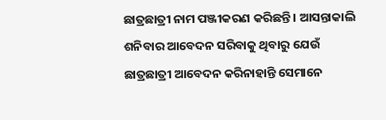ଛାତ୍ରଛାତ୍ରୀ ନାମ ପଞ୍ଜୀକରଣ କରିଛନ୍ତି । ଆସନ୍ତାକାଲି ଶନିବାର ଆବେଦନ ସରିବାକୁ ଥିବାରୁ ଯେଉଁ ଛାତ୍ରଛାତ୍ରୀ ଆବେଦନ କରିନାହାନ୍ତି ସେମାନେ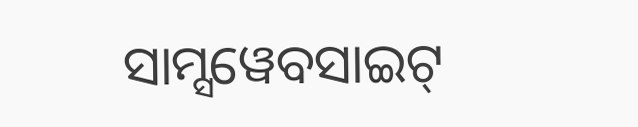ସାମ୍ସୱେବସାଇଟ୍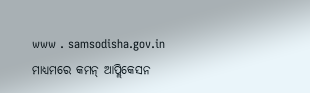www . samsodisha.gov.in ମାଧ୍ୟମରେ କମନ୍ ଆପ୍ଲିକେସନ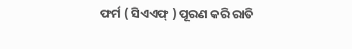ଫର୍ମ ( ସିଏଏଫ୍ ) ପୂରଣ କରି ରାତି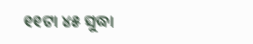୧୧ଟା ୪୫ ସୁଦ୍ଧା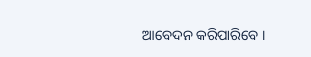ଆବେଦନ କରିପାରିବେ ।